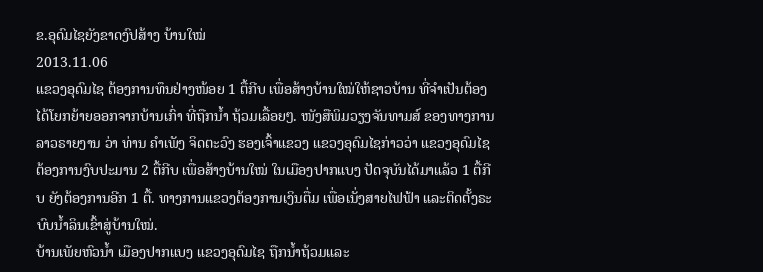ຂ.ອຸດົມໄຊຍັງຂາດງົປສ້າງ ບ້ານໃໝ່
2013.11.06
ແຂວງອຸດົມໄຊ ຕ້ອງການທຶນຢ່າງໜ້ອຍ 1 ຕື້ກີບ ເພື່ອສ້າງບ້ານໃໝ່ໃຫ້ຊາວບ້ານ ທີ່ຈໍາເປັນຕ້ອງໄດ້ໂຍກຍ້າຍອອກຈາກບ້ານເກົ່າ ທີ່ຖືກນໍ້າ ຖ້ວມເລື້ອຍໆ. ໜັງສືພິມວຽງຈັນທາມສ໌ ຂອງທາງການລາວຣາຍງານ ວ່າ ທ່ານ ຄໍາເພັງ ຈິດຕະວົງ ຮອງເຈົ້າແຂວງ ແຂວງອຸດົມໄຊກ່າວວ່າ ແຂວງອຸດົມໄຊຕ້ອງການງົບປະມານ 2 ຕື້ກີບ ເພື່ອສ້າງບ້ານໃໝ່ ໃນເມືອງປາກແບງ ປັດຈຸບັນໄດ້ມາແລ້ວ 1 ຕື້ກີບ ຍັງຕ້ອງການອີກ 1 ຕື້. ທາງການແຂວງຕ້ອງການເງິນຕື່ມ ເພື່ອເນັ່ງສາຍໄຟຟ້າ ແລະຕິດຕັ້ງຣະບົບນໍ້າລິນເຂົ້າສູ່ບ້ານໃໝ່.
ບ້ານເພັຍຫົວນໍ້າ ເມືອງປາກແບງ ແຂວງອຸດົມໄຊ ຖືກນໍ້າຖ້ວມແລະ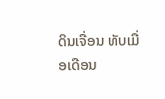ດິນເຈື່ອນ ທັບເມື່ອເດືອນ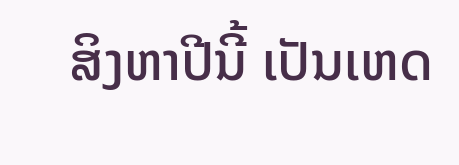ສິງຫາປີນີ້ ເປັນເຫດ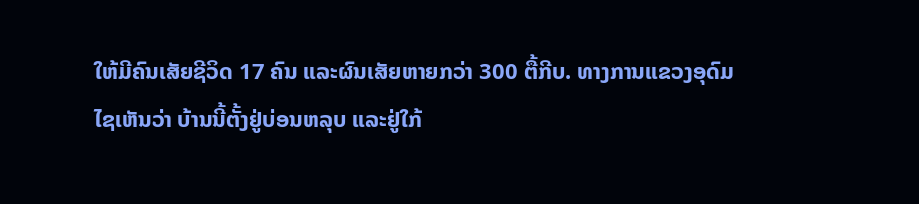ໃຫ້ມີຄົນເສັຍຊີວິດ 17 ຄົນ ແລະຜົນເສັຍຫາຍກວ່າ 300 ຕື້ກີບ. ທາງການແຂວງອຸດົມໄຊເຫັນວ່າ ບ້ານນີ້ຕັ້ງຢູ່ບ່ອນຫລຸບ ແລະຢູ່ໃກ້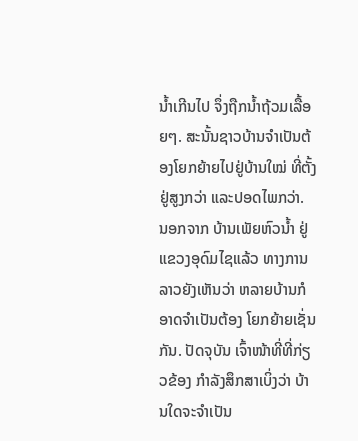ນໍ້າເກີນໄປ ຈຶ່ງຖືກນໍ້າຖ້ວມເລື້ອຍໆ. ສະນັ້ນຊາວບ້ານຈໍາເປັນຕ້ອງໂຍກຍ້າຍໄປຢູ່ບ້ານໃໝ່ ທີ່ຕັ້ງຢູ່ສູງກວ່າ ແລະປອດໄພກວ່າ.
ນອກຈາກ ບ້ານເພັຍຫົວນໍ້າ ຢູ່ແຂວງອຸດົມໄຊແລ້ວ ທາງການລາວຍັງເຫັນວ່າ ຫລາຍບ້ານກໍອາດຈໍາເປັນຕ້ອງ ໂຍກຍ້າຍເຊັ່ນກັນ. ປັດຈຸບັນ ເຈົ້າໜ້າທີ່ທີ່ກ່ຽວຂ້ອງ ກໍາລັງສຶກສາເບິ່ງວ່າ ບ້ານໃດຈະຈໍາເປັນ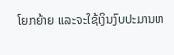ໂຍກຍ້າຍ ແລະຈະໃຊ້ເງິນງົບປະມານຫ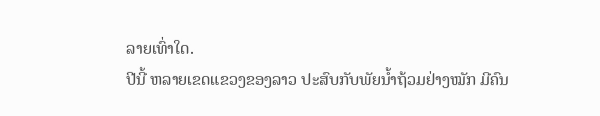ລາຍເທົ່າໃດ.
ປີນີ້ ຫລາຍເຂດແຂວງຂອງລາວ ປະສົບກັບພັຍນໍ້າຖ້ວມຢ່າງໝັກ ມີຄົນ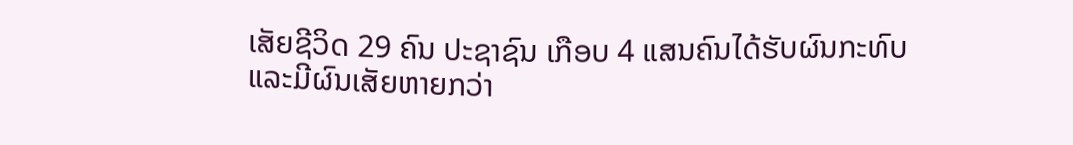ເສັຍຊີວິດ 29 ຄົນ ປະຊາຊົນ ເກືອບ 4 ແສນຄົນໄດ້ຮັບຜົນກະທົບ ແລະມີຜົນເສັຍຫາຍກວ່າ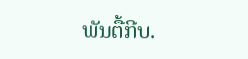ພັນຕື້ກີບ.